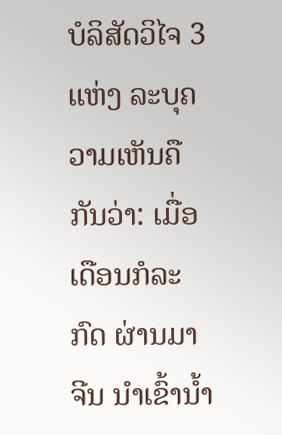ບໍລິສັດວິໄຈ 3 ແຫ່ງ ລະບຸຄວາມເຫັນຄືກັນວ່າ: ເມື່ອເດືອນກໍລະກົດ ຜ່ານມາ ຈີນ ນຳເຂົ້ານ້ຳ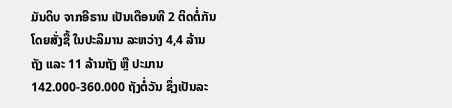ມັນດິບ ຈາກອີຣານ ເປັນເດືອນທີ 2 ຕິດຕໍ່ກັນ ໂດຍສັ່ງຊື້ ໃນປະລິມານ ລະຫວ່າງ 4,4 ລ້ານຖັງ ແລະ 11 ລ້ານຖັງ ຫຼື ປະມານ 142.000-360.000 ຖັງຕໍ່ວັນ ຊຶ່ງເປັນລະ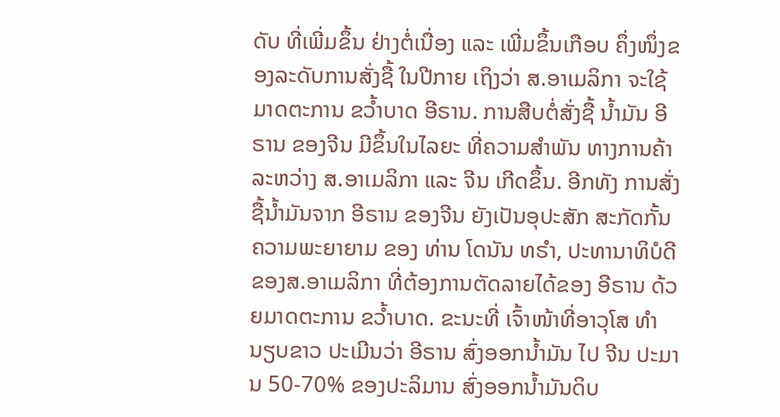ດັບ ທີ່ເພີ່ມຂຶ້ນ ຢ່າງຕໍ່ເນື່ອງ ແລະ ເພີ່ມຂຶ້ນເກືອບ ຄຶ່ງໜຶ່ງຂອງລະດັບການສັ່ງຊື້ ໃນປີກາຍ ເຖິງວ່າ ສ.ອາເມລິກາ ຈະໃຊ້ມາດຕະການ ຂວ້ຳບາດ ອີຣານ. ການສືບຕໍ່ສັ່ງຊື້ ນ້ຳມັນ ອີຣານ ຂອງຈີນ ມີຂຶ້ນໃນໄລຍະ ທີ່ຄວາມສຳພັນ ທາງການຄ້າ ລະຫວ່າງ ສ.ອາເມລິກາ ແລະ ຈີນ ເກີດຂຶ້ນ. ອີກທັງ ການສັ່ງຊື້ນ້ຳມັນຈາກ ອີຣານ ຂອງຈີນ ຍັງເປັນອຸປະສັກ ສະກັດກັ້ນ ຄວາມພະຍາຍາມ ຂອງ ທ່ານ ໂດນັນ ທຣຳ, ປະທານາທິບໍດີ ຂອງສ.ອາເມລິກາ ທີ່ຕ້ອງການຕັດລາຍໄດ້ຂອງ ອີຣານ ດ້ວຍມາດຕະການ ຂວ້ຳບາດ. ຂະນະທີ່ ເຈົ້າໜ້າທີ່ອາວຸໂສ ທຳນຽບຂາວ ປະເມີນວ່າ ອີຣານ ສົ່ງອອກນ້ຳມັນ ໄປ ຈີນ ປະມານ 50-70% ຂອງປະລິມານ ສົ່ງອອກນ້ຳມັນດິບ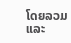ໂດຍລວມ ແລະ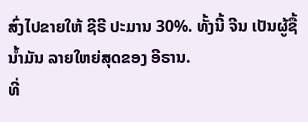ສົ່ງໄປຂາຍໃຫ້ ຊີຣີ ປະມານ 30%. ທັ້ງນີ້ ຈີນ ເປັນຜູ້ຊື້ນ້ຳມັນ ລາຍໃຫຍ່ສຸດຂອງ ອີຣານ.
ທີ່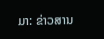ມາ: ຂ່າວສານ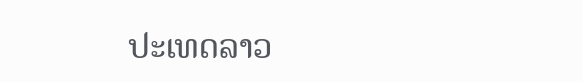ປະເທດລາວ